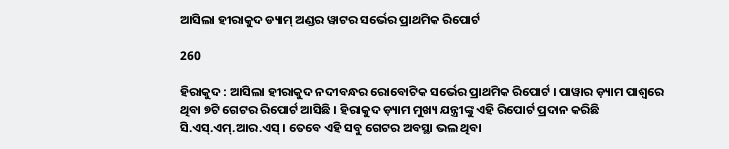ଆସିଲା ହୀରାକୁଦ ଡ୍ୟାମ୍ ଅଣ୍ଡର ୱାଟର ସର୍ଭେର ପ୍ରାଥମିକ ରିପୋର୍ଟ

260

ହିରାକୁଦ : ଆସିଲା ହୀରାକୁଦ ନଦୀବନ୍ଧର ରୋବୋଟିକ ସର୍ଭେର ପ୍ରାଥମିକ ରିପୋର୍ଟ । ପାୱାର ଡ଼୍ୟାମ ପାଶ୍ୱରେ ଥିବା ୭ଟି ଗେଟର ରିପୋର୍ଟ ଆସିଛି । ହିରାକୁଦ ଡ଼୍ୟାମ ମୁଖ୍ୟ ଯନ୍ତ୍ରୀଙ୍କୁ ଏହି ରିପୋର୍ଟ ପ୍ରଦାନ କରିଛି ସି.ଏସ୍.ଏମ୍.ଆର.ଏସ୍ । ତେବେ ଏହି ସବୁ ଗେଟର ଅବସ୍ଥା ଭଲ ଥିବା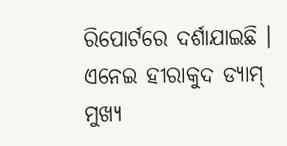ରିପୋର୍ଟରେ ଦର୍ଶାଯାଇଛି । ଏନେଇ ହୀରାକୁଦ ଡ୍ୟାମ୍ ମୁଖ୍ୟ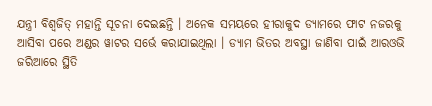ଯନ୍ତ୍ରୀ ବିଶ୍ୱଜିତ୍ ମହାନ୍ତି ସୂଚନା ଦେଇଛନ୍ତି । ଅନେକ ସମୟରେ ହୀରାକୁଦ ଡ୍ୟାମରେ ଫାଟ ନଜରକୁ ଆସିବା ପରେ ଅଣ୍ଡର ୱାଟର ସର୍ଭେ କରାଯାଇଥିଲା । ଡ୍ୟାମ ଭିତର ଅବସ୍ଥା ଜାଣିବା ପାଇଁ ଆରଓଭି ଜରିଆରେ ସ୍ଥିତି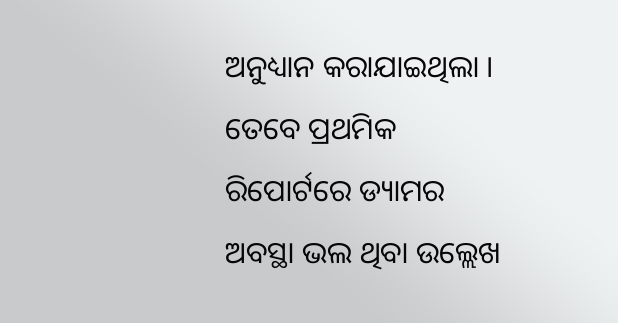ଅନୁଧ୍ୟାନ କରାଯାଇଥିଲା । ତେବେ ପ୍ରଥମିକ ରିପୋର୍ଟରେ ଡ୍ୟାମର ଅବସ୍ଥା ଭଲ ଥିବା ଉଲ୍ଲେଖ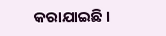କରାଯାଇଛି ।